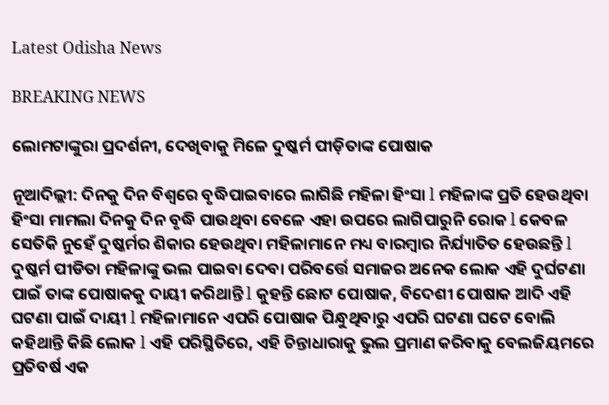Latest Odisha News

BREAKING NEWS

ଲୋମଟାଙ୍କୁରା ପ୍ରଦର୍ଶନୀ, ଦେଖିବାକୁ ମିଳେ ଦୁଷ୍କର୍ମ ପୀଡ଼ିତାଙ୍କ ପୋଷାକ

ନୂଆଦିଲ୍ଲୀ: ଦିନକୁ ଦିନ ବିଶ୍ୱରେ ବୃଦ୍ଧିପାଇବାରେ ଲାଗିଛି ମହିଳା ହିଂସା l ମହିଳାଙ୍କ ପ୍ରତି ହେଉଥିବା ହିଂସା ମାମଲା ଦିନକୁ ଦିନ ବୃଦ୍ଧି ପାଉଥିବା ବେଳେ ଏହା ଉପରେ ଲାଗିପାରୁନି ରୋକ l କେବଳ ସେତିକି ନୁହେଁ ଦୁଷ୍କର୍ମର ଶିକାର ହେଉଥିବା ମହିଳାମାନେ ମଧ୍ୟ ବାରମ୍ବାର ନିର୍ଯ୍ୟାତିତ ହେଉଛନ୍ତି l ଦୁଷ୍କର୍ମ ପୀଡିତା ମହିଳାଙ୍କୁ ଭଲ ପାଇବା ଦେବା ପରିବର୍ତ୍ତେ ସମାଜର ଅନେକ ଲୋକ ଏହି ଦୁର୍ଘଟଣା ପାଇଁ ତାଙ୍କ ପୋଷାକକୁ ଦାୟୀ କରିଥାନ୍ତି l କୁହନ୍ତି ଛୋଟ ପୋଷାକ, ବିଦେଶୀ ପୋଷାକ ଆଦି ଏହି ଘଟଣା ପାଇଁ ଦାୟୀ l ମହିଳାମାନେ ଏପରି ପୋଷାକ ପିନ୍ଧୁଥିବାରୁ ଏପରି ଘଟଣା ଘଟେ ବୋଲି କହିଥାନ୍ତି କିଛି ଲୋକ l ଏହି ପରିସ୍ଥିତିରେ, ଏହି ଚିନ୍ତାଧାରାକୁ ଭୁଲ ପ୍ରମାଣ କରିବାକୁ ବେଲଜିୟମରେ ପ୍ରତିବର୍ଷ ଏକ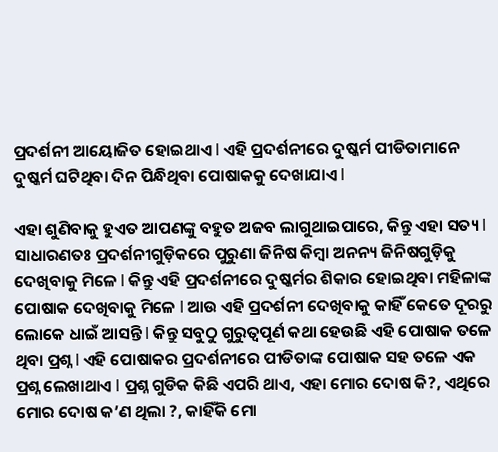ପ୍ରଦର୍ଶନୀ ଆୟୋଜିତ ହୋଇଥାଏ l ଏହି ପ୍ରଦର୍ଶନୀରେ ଦୁଷ୍କର୍ମ ପୀଡିତାମାନେ ଦୁଷ୍କର୍ମ ଘଟିଥିବା ଦିନ ପିନ୍ଧିଥିବା ପୋଷାକକୁ ଦେଖାଯାଏ l

ଏହା ଶୁଣିବାକୁ ହୁଏତ ଆପଣଙ୍କୁ ବହୁତ ଅଜବ ଲାଗୁଥାଇପାରେ, କିନ୍ତୁ ଏହା ସତ୍ୟ l ସାଧାରଣତଃ ପ୍ରଦର୍ଶନୀଗୁଡ଼ିକରେ ପୁରୁଣା ଜିନିଷ କିମ୍ବା ଅନନ୍ୟ ଜିନିଷଗୁଡ଼ିକୁ ଦେଖିବାକୁ ମିଳେ l କିନ୍ତୁ ଏହି ପ୍ରଦର୍ଶନୀରେ ଦୁଷ୍କର୍ମର ଶିକାର ହୋଇଥିବା ମହିଳାଙ୍କ ପୋଷାକ ଦେଖିବାକୁ ମିଳେ l ଆଉ ଏହି ପ୍ରଦର୍ଶନୀ ଦେଖିବାକୁ କାହିଁ କେତେ ଦୂରରୁ ଲୋକେ ଧାଇଁ ଆସନ୍ତି l କିନ୍ତୁ ସବୁଠୁ ଗୁରୁତ୍ୱପୂର୍ଣ କଥା ହେଉଛି ଏହି ପୋଷାକ ତଳେ ଥିବା ପ୍ରଶ୍ନ l ଏହି ପୋଷାକର ପ୍ରଦର୍ଶନୀରେ ପୀଡିତାଙ୍କ ପୋଷାକ ସହ ତଳେ ଏକ ପ୍ରଶ୍ନ ଲେଖାଥାଏ l ପ୍ରଶ୍ନ ଗୁଡିକ କିଛି ଏପରି ଥାଏ, ଏହା ମୋର ଦୋଷ କି?, ଏଥିରେ ମୋର ଦୋଷ କ’ଣ ଥିଲା ?, କାହିଁକି ମୋ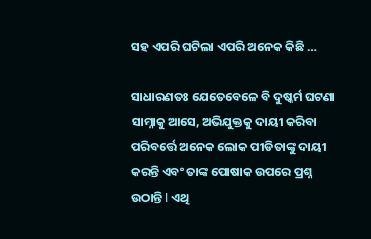ସହ ଏପରି ଘଟିଲା ଏପରି ଅନେକ କିଛି …

ସାଧାରଣତଃ ଯେତେବେଳେ ବି ଦୁଷ୍କର୍ମ ଘଟଣା ସାମ୍ନାକୁ ଆସେ, ଅଭିଯୁକ୍ତକୁ ଦାୟୀ କରିବା ପରିବର୍ତ୍ତେ ଅନେକ ଲୋକ ପୀଡିତାଙ୍କୁ ଦାୟୀ କରନ୍ତି ଏବଂ ତାଙ୍କ ପୋଷାକ ଉପରେ ପ୍ରଶ୍ନ ଉଠାନ୍ତି l ଏଥି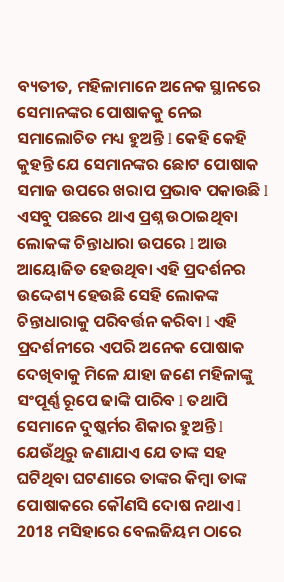ବ୍ୟତୀତ, ମହିଳାମାନେ ଅନେକ ସ୍ଥାନରେ ସେମାନଙ୍କର ପୋଷାକକୁ ନେଇ ସମାଲୋଚିତ ମଧ୍ୟ ହୁଅନ୍ତି l କେହି କେହି କୁହନ୍ତି ଯେ ସେମାନଙ୍କର ଛୋଟ ପୋଷାକ ସମାଜ ଉପରେ ଖରାପ ପ୍ରଭାବ ପକାଉଛି l ଏସବୁ ପଛରେ ଥାଏ ପ୍ରଶ୍ନ ଉଠାଇଥିବା ଲୋକଙ୍କ ଚିନ୍ତାଧାରା ଉପରେ l ଆଉ ଆୟୋଜିତ ହେଉଥିବା ଏହି ପ୍ରଦର୍ଶନର ଉଦ୍ଦେଶ୍ୟ ହେଉଛି ସେହି ଲୋକଙ୍କ ଚିନ୍ତାଧାରାକୁ ପରିବର୍ତ୍ତନ କରିବା l ଏହି ପ୍ରଦର୍ଶନୀରେ ଏପରି ଅନେକ ପୋଷାକ ଦେଖିବାକୁ ମିଳେ ଯାହା ଜଣେ ମହିଳାଙ୍କୁ ସଂପୂର୍ଣ୍ଣ ରୂପେ ଢାଙ୍କି ପାରିବ l ତଥାପି ସେମାନେ ଦୁଷ୍କର୍ମର ଶିକାର ହୁଅନ୍ତି l ଯେଉଁଥିରୁ ଜଣାଯାଏ ଯେ ତାଙ୍କ ସହ ଘଟିଥିବା ଘଟଣାରେ ତାଙ୍କର କିମ୍ବା ତାଙ୍କ ପୋଷାକରେ କୌଣସି ଦୋଷ ନଥାଏ l 2018 ମସିହାରେ ବେଲଜିୟମ ଠାରେ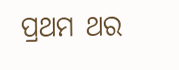ପ୍ରଥମ ଥର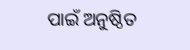ପାଇଁ ଅନୁଷ୍ଠିତ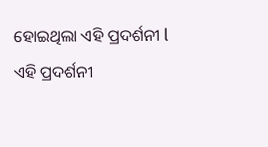ହୋଇଥିଲା ଏହି ପ୍ରଦର୍ଶନୀ l ଏହି ପ୍ରଦର୍ଶନୀ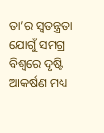ତା’ର ସ୍ୱତନ୍ତ୍ରତା ଯୋଗୁଁ ସମଗ୍ର ବିଶ୍ୱରେ ଦୃଷ୍ଟି ଆକର୍ଷଣ ମଧ୍ୟ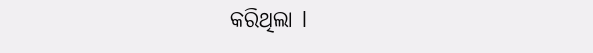କରିଥିଲା l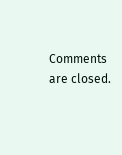Comments are closed.